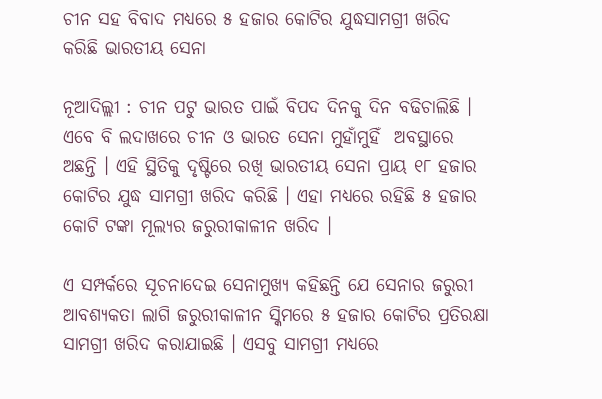ଚୀନ ସହ ବିବାଦ ମଧ୍ୟରେ ୫ ହଜାର କୋଟିର ଯୁଦ୍ଧସାମଗ୍ରୀ ଖରିଦ କରିଛି ଭାରତୀୟ ସେନା

ନୂଆଦିଲ୍ଲୀ : ଚୀନ ପଟୁ ଭାରତ ପାଇଁ ବିପଦ ଦିନକୁ ଦିନ ବଢିଚାଲିଛି । ଏବେ ବି ଲଦାଖରେ ଚୀନ ଓ ଭାରତ ସେନା ମୁହାଁମୁହିଁ  ଅବସ୍ଥାରେ ଅଛନ୍ତି । ଏହି ସ୍ଥିତିକୁ ଦୃଷ୍ଟିରେ ରଖି ଭାରତୀୟ ସେନା ପ୍ରାୟ ୧୮ ହଜାର କୋଟିର ଯୁଦ୍ଧ ସାମଗ୍ରୀ ଖରିଦ କରିଛି । ଏହା ମଧ୍ୟରେ ରହିଛି ୫ ହଜାର କୋଟି ଟଙ୍କା ମୂଲ୍ୟର ଜରୁରୀକାଳୀନ ଖରିଦ ।

ଏ ସମ୍ପର୍କରେ ସୂଚନାଦେଇ ସେନାମୁଖ୍ୟ କହିଛନ୍ତି ଯେ ସେନାର ଜରୁରୀ ଆବଶ୍ୟକତା ଲାଗି ଜରୁରୀକାଳୀନ ସ୍କିମରେ ୫ ହଜାର କୋଟିର ପ୍ରତିରକ୍ଷା ସାମଗ୍ରୀ ଖରିଦ କରାଯାଇଛି । ଏସବୁ ସାମଗ୍ରୀ ମଧ୍ୟରେ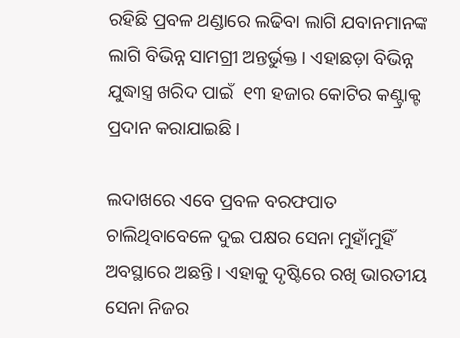ରହିଛି ପ୍ରବଳ ଥଣ୍ଡାରେ ଲଢିବା ଲାଗି ଯବାନମାନଙ୍କ ଲାଗି ବିଭିନ୍ନ ସାମଗ୍ରୀ ଅନ୍ତର୍ଭୁକ୍ତ । ଏହାଛଡ଼ା ବିଭିନ୍ନ ଯୁଦ୍ଧାସ୍ତ୍ର ଖରିଦ ପାଇଁ  ୧୩ ହଜାର କୋଟିର କଣ୍ଟ୍ରାକ୍ଟ ପ୍ରଦାନ କରାଯାଇଛି ।

ଲଦାଖରେ ଏବେ ପ୍ରବଳ ବରଫପାତ ଚାଲିଥିବାବେଳେ ଦୁଇ ପକ୍ଷର ସେନା ମୁହାଁମୁହିଁ ଅବସ୍ଥାରେ ଅଛନ୍ତି । ଏହାକୁ ଦୃଷ୍ଟିରେ ରଖି ଭାରତୀୟ ସେନା ନିଜର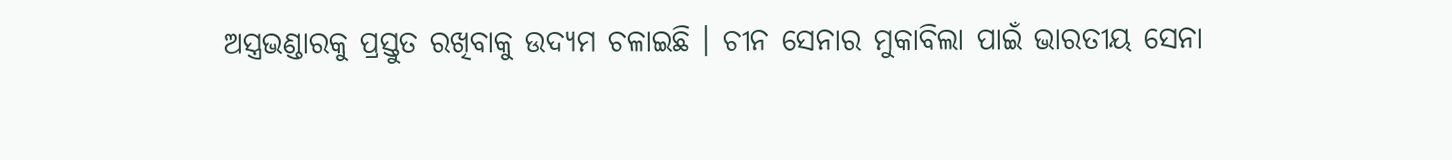ଅସ୍ତ୍ରଭଣ୍ଡାରକୁ ପ୍ରସ୍ତୁତ ରଖିବାକୁ ଉଦ୍ୟମ ଚଳାଇଛି । ଚୀନ ସେନାର ମୁକାବିଲା ପାଇଁ ଭାରତୀୟ ସେନା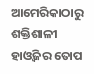ଆମେରିକାଠାରୁ ଶକ୍ତିଶାଳୀ ହାଓ୍ବିଜର ତୋପ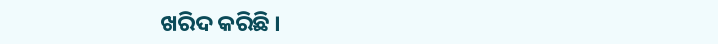ଖରିଦ କରିଛି ।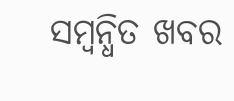ସମ୍ବନ୍ଧିତ ଖବର